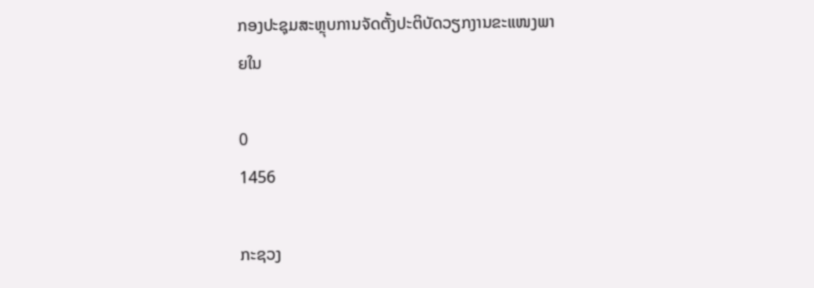ກອງປະຊຸມສະຫຼຸບການຈັດຕັ້ງປະຕິບັດວຽກງານຂະແໜງພາຍໃນ

0
1456

ກະຊວງ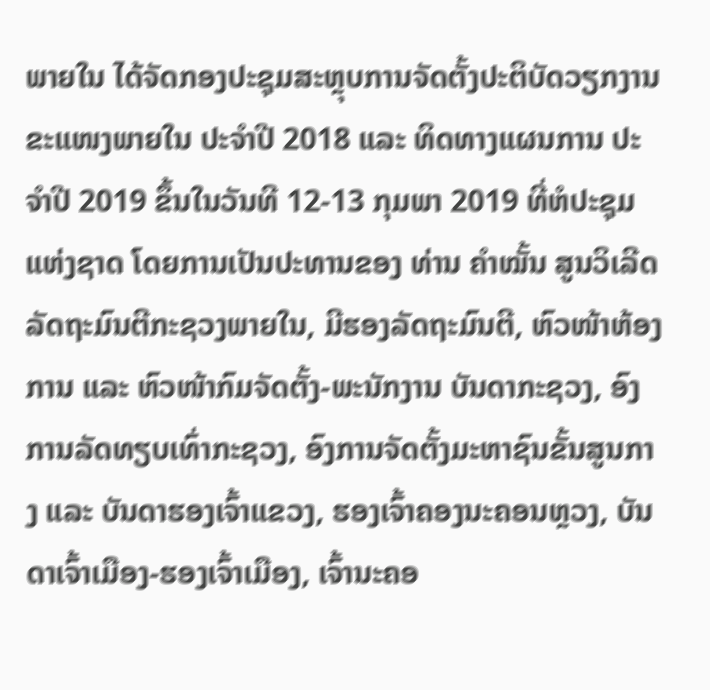ພາຍໃນ ໄດ້ຈັດກອງປະຊຸມສະຫຼຸບການຈັດຕັ້ງປະຕິບັດວຽກງານ ຂະແໜງພາຍໃນ ປະຈໍາປີ 2018 ແລະ ທິດທາງແຜນການ ປະຈໍາປີ 2019 ຂຶ້ນໃນວັນທີ 12-13 ກຸມພາ 2019 ທີ່ຫໍປະຊຸມແຫ່ງຊາດ ໂດຍການເປັນປະທານຂອງ ທ່ານ ຄໍາໝັ້ນ ສູນວິເລີດ ລັດຖະມົນຕີກະຊວງພາຍໃນ, ມີຮອງລັດຖະມົນຕີ, ຫົວໜ້າຫ້ອງການ ແລະ ຫົວໜ້າກົມຈັດຕັ້ງ-ພະນັກງານ ບັນດາກະຊວງ, ອົງການລັດທຽບເທົ່າກະຊວງ, ອົງການຈັດຕັ້ງມະຫາຊົນຂັ້ນສູນກາງ ແລະ ບັນດາຮອງເຈົ້າແຂວງ, ຮອງເຈົ້າຄອງນະຄອນຫຼວງ, ບັນດາເຈົ້າເມືອງ-ຮອງເຈົ້າເມືອງ, ເຈົ້ານະຄອ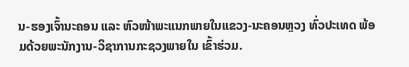ນ-ຮອງເຈົ້ານະຄອນ ແລະ ຫົວໜ້າພະແນກພາຍໃນແຂວງ-ນະຄອນຫຼວງ ທົ່ວປະເທດ ພ້ອມດ້ວຍພະນັກງານ-ວິຊາການກະຊວງພາຍໃນ ເຂົ້າຮ່ວມ.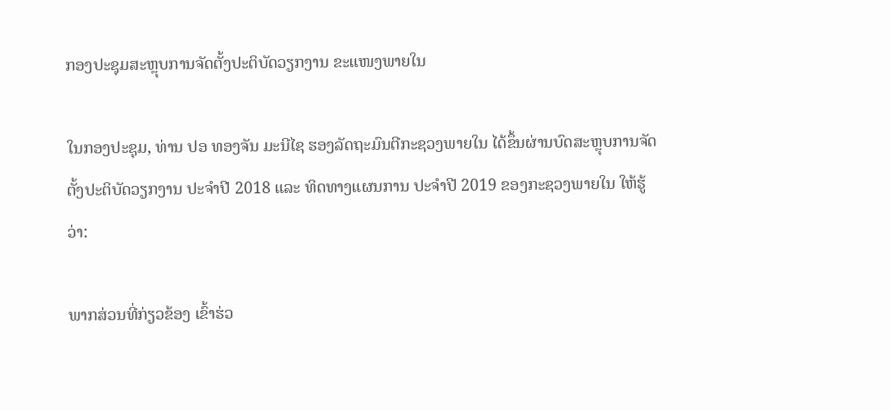ກອງປະຊຸມສະຫຼຸບການຈັດຕັ້ງປະຕິບັດວຽກງານ ຂະແໜງພາຍໃນ

ໃນກອງປະຊຸມ, ທ່ານ ປອ ທອງຈັນ ມະນີໄຊ ຮອງລັດຖະມົນຕີກະຊວງພາຍໃນ ໄດ້ຂຶ້ນຜ່ານບົດສະຫຼຸບການຈັດຕັ້ງປະຕິບັດວຽກງານ ປະຈໍາປີ 2018 ແລະ ທິດທາງແຜນການ ປະຈໍາປີ 2019 ຂອງກະຊວງພາຍໃນ ໃຫ້ຮູ້ວ່າ:

ພາກສ່ວນທີ່ກ່ຽວຂ້ອງ ເຂົ້າຮ່ວ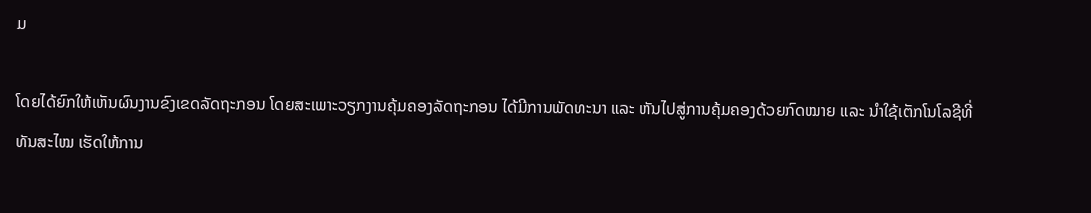ມ

ໂດຍໄດ້ຍົກໃຫ້ເຫັນຜົນງານຂົງເຂດລັດຖະກອນ ໂດຍສະເພາະວຽກງານຄຸ້ມຄອງລັດຖະກອນ ໄດ້ມີການພັດທະນາ ແລະ ຫັນໄປສູ່ການຄຸ້ມຄອງດ້ວຍກົດໝາຍ ແລະ ນຳໃຊ້ເຕັກໂນໂລຊີທີ່ທັນສະໄໝ ເຮັດໃຫ້ການ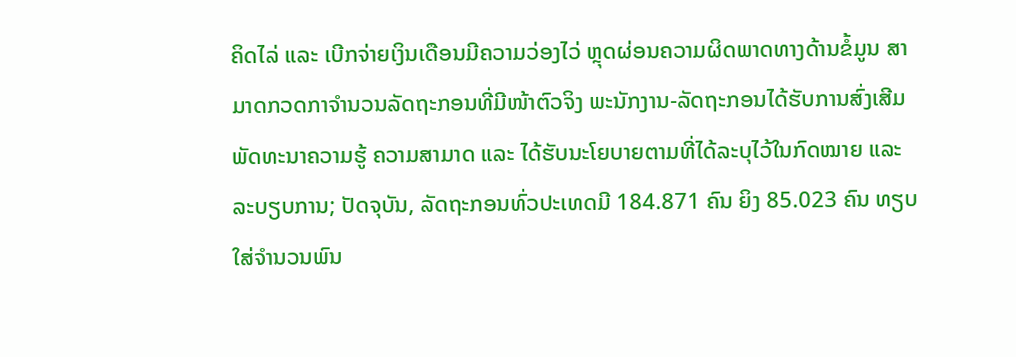ຄິດໄລ່ ແລະ ເບີກຈ່າຍເງິນເດືອນມີຄວາມວ່ອງໄວ່ ຫຼຸດຜ່ອນຄວາມຜິດພາດທາງດ້ານຂໍ້ມູນ ສາມາດກວດກາຈໍານວນລັດຖະກອນທີ່ມີໜ້າຕົວຈິງ ພະນັກງານ-ລັດຖະກອນໄດ້ຮັບການສົ່ງເສີມ ພັດທະນາຄວາມຮູ້ ຄວາມສາມາດ ແລະ ໄດ້ຮັບນະໂຍບາຍຕາມທີ່ໄດ້ລະບຸໄວ້ໃນກົດໝາຍ ແລະ ລະບຽບການ; ປັດຈຸບັນ, ລັດຖະກອນທົ່ວປະເທດມີ 184.871 ຄົນ ຍິງ 85.023 ຄົນ ທຽບໃສ່ຈຳນວນພົນ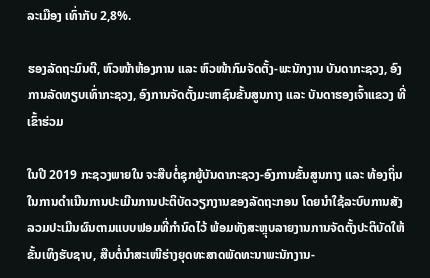ລະເມືອງ ເທົ່າກັບ 2,8%.

ຮອງລັດຖະມົນຕີ, ຫົວໜ້າຫ້ອງການ ແລະ ຫົວໜ້າກົມຈັດຕັ້ງ-ພະນັກງານ ບັນດາກະຊວງ, ອົງການລັດທຽບເທົ່າກະຊວງ, ອົງການຈັດຕັ້ງມະຫາຊົນຂັ້ນສູນກາງ ແລະ ບັນດາຮອງເຈົ້າແຂວງ ທີ່ ເຂົ້າຮ່ວມ

ໃນປີ 2019 ກະຊວງພາຍໃນ ຈະສືບຕໍ່ຊຸກຍູ້ບັນດາກະຊວງ-ອົງການຂັ້ນສູນກາງ ແລະ ທ້ອງຖິ່ນໃນການດຳເນີນການປະເມີນການປະຕິບັດວຽກງານຂອງລັດຖະກອນ ໂດຍນຳໃຊ້ລະບົບການສັງລວມປະເມີນຜົນຕາມແບບຟອມທີ່ກຳນົດໄວ້ ພ້ອມທັງສະຫຼຸບລາຍງານການຈັດຕັ້ງປະຕິບັດໃຫ້ຂັ້ນເທິງຮັບຊາບ, ສືບຕໍ່ນຳສະເໜີຮ່າງຍຸດທະສາດພັດທະນາພະນັກງານ-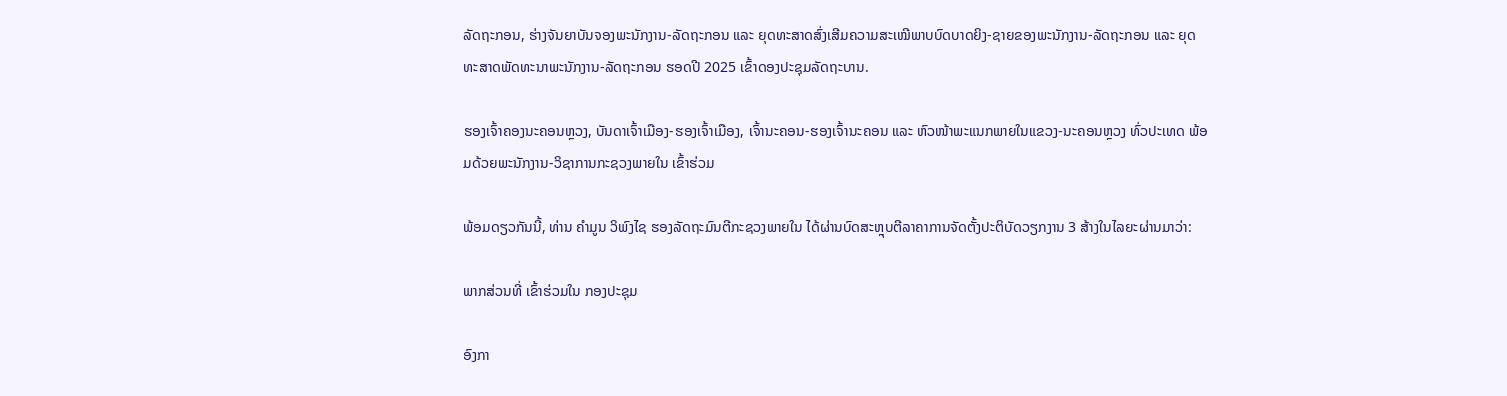ລັດຖະກອນ, ຮ່າງຈັນຍາບັນຈອງພະນັກງານ-ລັດຖະກອນ ແລະ ຍຸດທະສາດສົ່ງເສີມຄວາມສະເໝີພາບບົດບາດຍິງ-ຊາຍຂອງພະນັກງານ-ລັດຖະກອນ ແລະ ຍຸດທະສາດພັດທະນາພະນັກງານ-ລັດຖະກອນ ຮອດປີ 2025 ເຂົ້າດອງປະຊຸມລັດຖະບານ.

ຮອງເຈົ້າຄອງນະຄອນຫຼວງ, ບັນດາເຈົ້າເມືອງ-ຮອງເຈົ້າເມືອງ, ເຈົ້ານະຄອນ-ຮອງເຈົ້ານະຄອນ ແລະ ຫົວໜ້າພະແນກພາຍໃນແຂວງ-ນະຄອນຫຼວງ ທົ່ວປະເທດ ພ້ອມດ້ວຍພະນັກງານ-ວິຊາການກະຊວງພາຍໃນ ເຂົ້າຮ່ວມ

ພ້ອມດຽວກັນນີ້, ທ່ານ ຄໍາມູນ ວິພົງໄຊ ຮອງລັດຖະມົນຕີກະຊວງພາຍໃນ ໄດ້ຜ່ານບົດສະຫຼຸບຕີລາຄາການຈັດຕັ້ງປະຕິບັດວຽກງານ 3 ສ້າງໃນໄລຍະຜ່ານມາວ່າ:

ພາກສ່ວນທີ່ ເຂົ້າຮ່ວມໃນ ກອງປະຊຸມ

ອົງກາ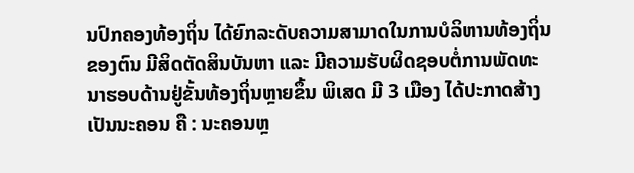ນປົກຄອງທ້ອງຖິ່ນ ໄດ້ຍົກລະດັບຄວາມສາມາດໃນການບໍລິຫານທ້ອງຖິ່ນຂອງຕົນ ມີສິດຕັດສິນບັນຫາ ແລະ ມີຄວາມຮັບຜິດຊອບຕໍ່ການພັດທະນາຮອບດ້ານຢູ່ຂັ້ນທ້ອງຖິ່ນຫຼາຍຂຶ້ນ ພິເສດ ມີ 3 ເມືອງ ໄດ້ປະກາດສ້າງເປັນນະຄອນ ຄື : ນະຄອນຫຼ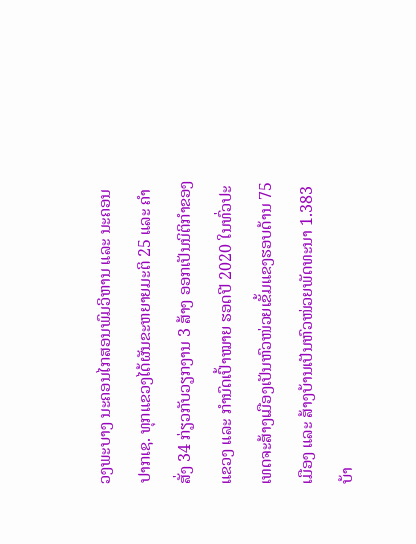ວງພະບາງ ນະຄອນໄກສອນພົມວິຫານ ແລະ ນະຄອນປາກເຊ. ທຸກແຂວງໄດ້ຜັນຂະຫຍາຍມະຕິ 25 ແລະ ຄຳສັ່ງ 34 ກ່ຽວກັບວຽກງານ 3 ສ້າງ ອອກເປັນນິຕິກຳຂອງແຂວງ ແລະ ກຳນົດເປົ້າໝາຍ ຮອດປີ 2020 ໃນທົ່ວປະເທດຈະສ້າງເມືອງເປັນຫົວໜ່ວຍເຂັ້ມແຂງຮອບດ້ານ 75 ເມືອງ ແລະ ສ້າງບ້ານເປັນຫົວໜ່ວຍພັດທະນາ 1.383 ບ້າ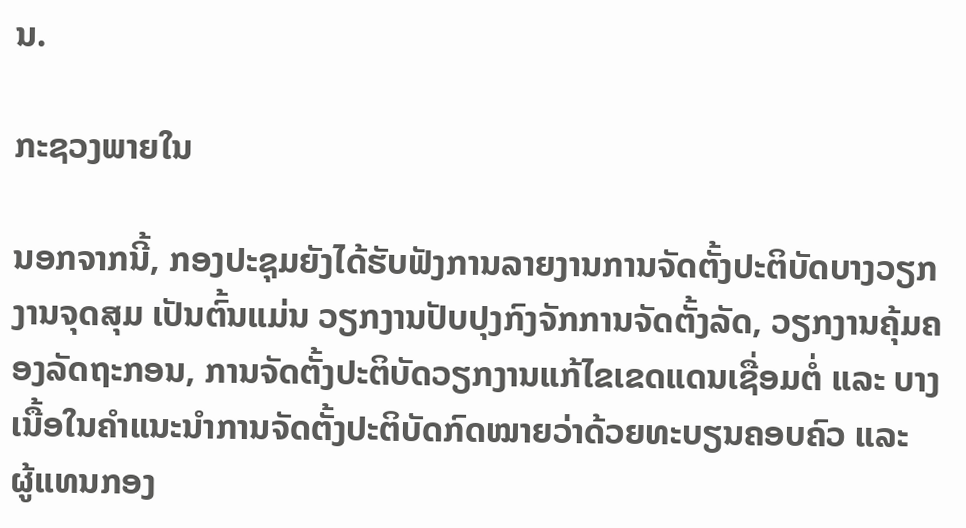ນ.

ກະຊວງພາຍໃນ

ນອກຈາກນີ້, ກອງປະຊຸມຍັງໄດ້ຮັບຟັງການລາຍງານການຈັດຕັ້ງປະຕິບັດບາງວຽກງານຈຸດສຸມ ເປັນຕົ້ນແມ່ນ ວຽກງານປັບປຸງກົງຈັກການຈັດຕັ້ງລັດ, ວຽກງານຄຸ້ມຄອງລັດຖະກອນ, ການຈັດຕັ້ງປະຕິບັດວຽກງານແກ້ໄຂເຂດແດນເຊື່ອມຕໍ່ ແລະ ບາງເນື້ອໃນຄຳແນະນຳການຈັດຕັ້ງປະຕິບັດກົດໝາຍວ່າດ້ວຍທະບຽນຄອບຄົວ ແລະ ຜູ້ແທນກອງ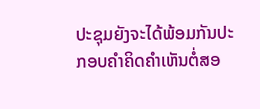ປະຊຸມຍັງຈະໄດ້ພ້ອມກັນປະກອບຄໍາຄິດຄໍາເຫັນຕໍ່ສອ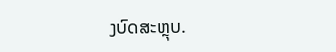ງບົດສະຫຼຸບ.